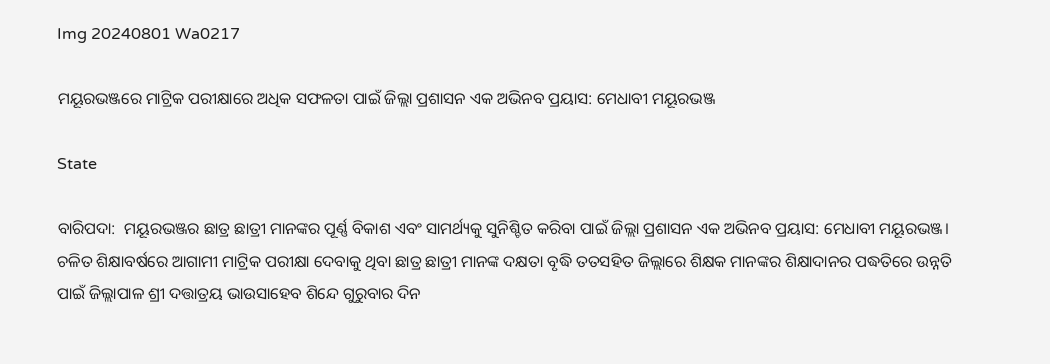Img 20240801 Wa0217

ମୟୂରଭଞ୍ଜରେ ମାଟ୍ରିକ ପରୀକ୍ଷାରେ ଅଧିକ ସଫଳତା ପାଇଁ ଜିଲ୍ଲା ପ୍ରଶାସନ ଏକ ଅଭିନବ ପ୍ରୟାସ: ମେଧାବୀ ମୟୂରଭଞ୍ଜ

State

ବାରିପଦା:  ମୟୂରଭଞ୍ଜର ଛାତ୍ର ଛାତ୍ରୀ ମାନଙ୍କର ପୂର୍ଣ୍ଣ ବିକାଶ ଏବଂ ସାମର୍ଥ୍ୟକୁ ସୁନିଶ୍ଚିତ କରିବା ପାଇଁ ଜିଲ୍ଲା ପ୍ରଶାସନ ଏକ ଅଭିନବ ପ୍ରୟାସ: ମେଧାବୀ ମୟୂରଭଞ୍ଜ। ଚଳିତ ଶିକ୍ଷାବର୍ଷରେ ଆଗାମୀ ମାଟ୍ରିକ ପରୀକ୍ଷା ଦେବାକୁ ଥିବା ଛାତ୍ର ଛାତ୍ରୀ ମାନଙ୍କ ଦକ୍ଷତା ବୃଦ୍ଧି ତତସହିତ ଜିଲ୍ଲାରେ ଶିକ୍ଷକ ମାନଙ୍କର ଶିକ୍ଷାଦାନର ପଦ୍ଧତିରେ ଉନ୍ନତି ପାଇଁ ଜିଲ୍ଲାପାଳ ଶ୍ରୀ ଦତ୍ତାତ୍ରୟ ଭାଉସାହେବ ଶିନ୍ଦେ ଗୁରୁବାର ଦିନ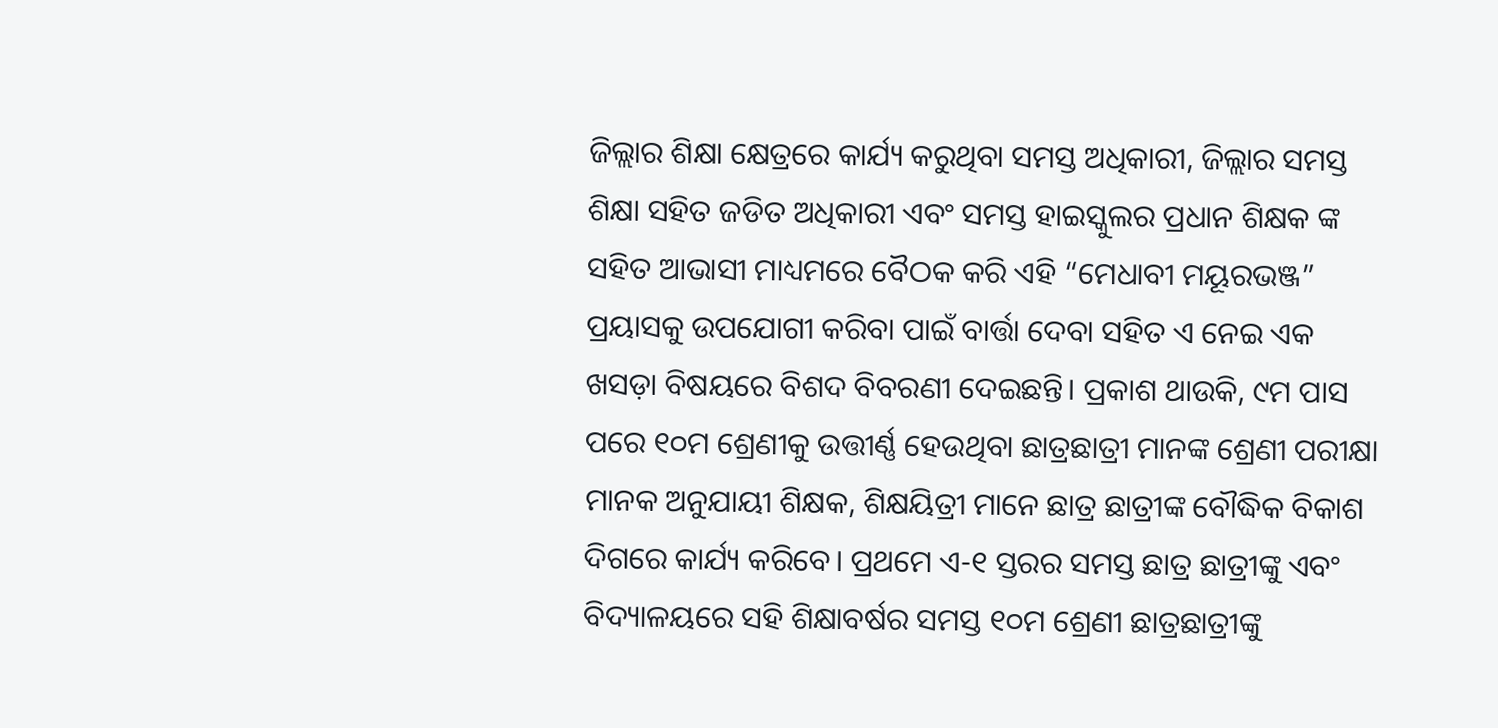ଜିଲ୍ଲାର ଶିକ୍ଷା କ୍ଷେତ୍ରରେ କାର୍ଯ୍ୟ କରୁଥିବା ସମସ୍ତ ଅଧିକାରୀ, ଜିଲ୍ଲାର ସମସ୍ତ ଶିକ୍ଷା ସହିତ ଜଡିତ ଅଧିକାରୀ ଏବଂ ସମସ୍ତ ହାଇସ୍କୁଲର ପ୍ରଧାନ ଶିକ୍ଷକ ଙ୍କ ସହିତ ଆଭାସୀ ମାଧ୍ୟମରେ ବୈଠକ କରି ଏହି “ମେଧାବୀ ମୟୂରଭଞ୍ଜ” ପ୍ରୟାସକୁ ଉପଯୋଗୀ କରିବା ପାଇଁ ବାର୍ତ୍ତା ଦେବା ସହିତ ଏ ନେଇ ଏକ ଖସଡ଼ା ବିଷୟରେ ବିଶଦ ବିବରଣୀ ଦେଇଛନ୍ତି। ପ୍ରକାଶ ଥାଉକି, ୯ମ ପାସ ପରେ ୧୦ମ ଶ୍ରେଣୀକୁ ଉତ୍ତୀର୍ଣ୍ଣ ହେଉଥିବା ଛାତ୍ରଛାତ୍ରୀ ମାନଙ୍କ ଶ୍ରେଣୀ ପରୀକ୍ଷା ମାନକ ଅନୁଯାୟୀ ଶିକ୍ଷକ, ଶିକ୍ଷୟିତ୍ରୀ ମାନେ ଛାତ୍ର ଛାତ୍ରୀଙ୍କ ବୌଦ୍ଧିକ ବିକାଶ ଦିଗରେ କାର୍ଯ୍ୟ କରିବେ। ପ୍ରଥମେ ଏ-୧ ସ୍ତରର ସମସ୍ତ ଛାତ୍ର ଛାତ୍ରୀଙ୍କୁ ଏବଂ ବିଦ୍ୟାଳୟରେ ସହି ଶିକ୍ଷାବର୍ଷର ସମସ୍ତ ୧୦ମ ଶ୍ରେଣୀ ଛାତ୍ରଛାତ୍ରୀଙ୍କୁ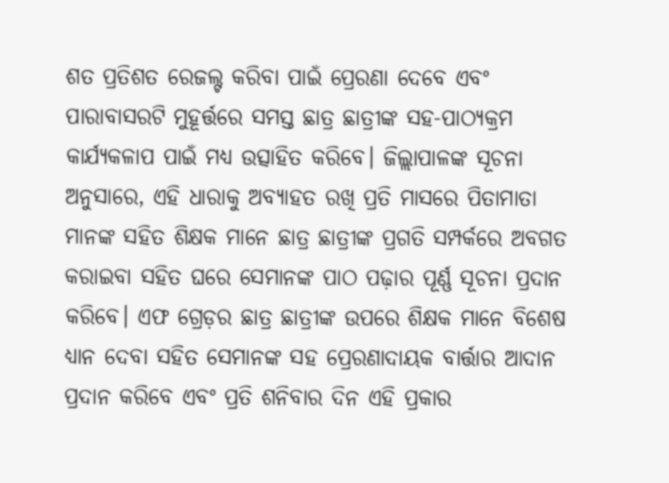ଶତ ପ୍ରତିଶତ ରେଜଲ୍ଟ କରିବା ପାଇଁ ପ୍ରେରଣା ଦେବେ ଏବଂ ପାରାବାସରଟି ମୁହୂର୍ତ୍ତରେ ସମସ୍ତ ଛାତ୍ର ଛାତ୍ରୀଙ୍କ ସହ-ପାଠ୍ୟକ୍ରମ କାର୍ଯ୍ୟକଳାପ ପାଇଁ ମଧ୍ୟ ଉତ୍ସାହିତ କରିବେ। ଜିଲ୍ଲାପାଳଙ୍କ ସୂଚନା ଅନୁସାରେ, ଏହି ଧାରାକୁ ଅବ୍ୟାହତ ରଖି ପ୍ରତି ମାସରେ ପିତାମାତା ମାନଙ୍କ ସହିତ ଶିକ୍ଷକ ମାନେ ଛାତ୍ର ଛାତ୍ରୀଙ୍କ ପ୍ରଗତି ସମ୍ପର୍କରେ ଅବଗତ କରାଇବା ସହିତ ଘରେ ସେମାନଙ୍କ ପାଠ ପଢ଼ାର ପୂର୍ଣ୍ଣ ସୂଚନା ପ୍ରଦାନ କରିବେ। ଏଫ ଗ୍ରେଡ଼ର ଛାତ୍ର ଛାତ୍ରୀଙ୍କ ଉପରେ ଶିକ୍ଷକ ମାନେ ବିଶେଷ ଧ୍ୟାନ ଦେବା ସହିତ ସେମାନଙ୍କ ସହ ପ୍ରେରଣାଦାୟକ ବାର୍ତ୍ତାର ଆଦାନ ପ୍ରଦାନ କରିବେ ଏବଂ ପ୍ରତି ଶନିବାର ଦିନ ଏହି ପ୍ରକାର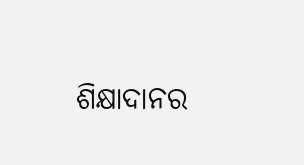ଶିକ୍ଷାଦାନର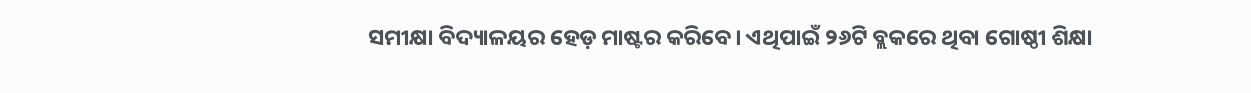ସମୀକ୍ଷା ବିଦ୍ୟାଳୟର ହେଡ଼ ମାଷ୍ଟର କରିବେ। ଏଥିପାଇଁ ୨୬ଟି ବ୍ଲକରେ ଥିବା ଗୋଷ୍ଠୀ ଶିକ୍ଷା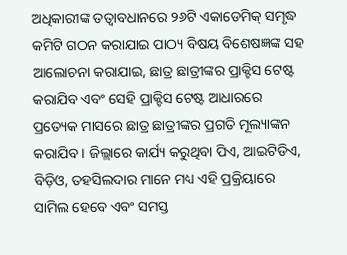ଅଧିକାରୀଙ୍କ ତତ୍ୱାବଧାନରେ ୨୬ଟି ଏକାଡେମିକ୍ ସମୃଦ୍ଧ କମିଟି ଗଠନ କରାଯାଇ ପାଠ୍ୟ ବିଷୟ ବିଶେଷଜ୍ଞଙ୍କ ସହ ଆଲୋଚନା କରାଯାଇ, ଛାତ୍ର ଛାତ୍ରୀଙ୍କର ପ୍ରାକ୍ଟିସ ଟେଷ୍ଟ କରାଯିବ ଏବଂ ସେହି ପ୍ରାକ୍ଟିସ ଟେଷ୍ଟ ଆଧାରରେ ପ୍ରତ୍ୟେକ ମାସରେ ଛାତ୍ର ଛାତ୍ରୀଙ୍କର ପ୍ରଗତି ମୂଲ୍ୟାଙ୍କନ କରାଯିବ। ଜିଲ୍ଲାରେ କାର୍ଯ୍ୟ କରୁଥିବା ପିଏ, ଆଇଟିଡିଏ, ବିଡ଼ିଓ, ତହସିଲଦାର ମାନେ ମଧ୍ୟ ଏହି ପ୍ରକ୍ରିୟାରେ ସାମିଲ ହେବେ ଏବଂ ସମସ୍ତ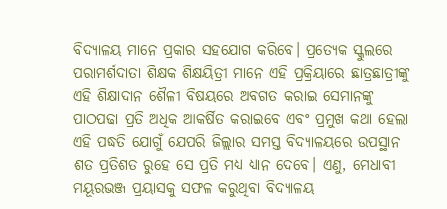ବିଦ୍ୟାଳୟ ମାନେ ପ୍ରକାର ସହଯୋଗ କରିବେ। ପ୍ରତ୍ୟେକ ସ୍କୁଲରେ ପରାମର୍ଶଦାତା ଶିକ୍ଷକ ଶିକ୍ଷୟିତ୍ରୀ ମାନେ ଏହି ପ୍ରକ୍ରିୟାରେ ଛାତ୍ରଛାତ୍ରୀଙ୍କୁ ଏହି ଶିକ୍ଷାଦାନ ଶୈଳୀ ବିଷୟରେ ଅବଗତ କରାଇ ସେମାନଙ୍କୁ ପାଠପଢା ପ୍ରତି ଅଧିକ ଆକର୍ଷିତ କରାଇବେ ଏବଂ ପ୍ରମୁଖ କଥା ହେଲା ଏହି ପଦ୍ଧତି ଯୋଗୁଁ ଯେପରି ଜିଲ୍ଲାର ସମସ୍ତ ବିଦ୍ୟାଳୟରେ ଉପସ୍ଥାନ ଶତ ପ୍ରତିଶତ ରୁହେ ସେ ପ୍ରତି ମଧ୍ୟ ଧ୍ୟାନ ଦେବେ। ଏଣୁ, ମେଧାବୀ ମୟୂରଭଞ୍ଜ ପ୍ରୟାସକୁ ସଫଳ କରୁଥିବା ବିଦ୍ୟାଳୟ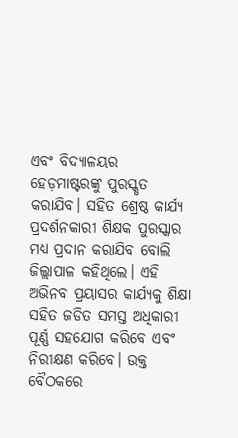ଏବଂ ବିଦ୍ୟାଳୟର ହେଡ଼ମାଷ୍ଟରଙ୍କୁ ପୁରସ୍କୃତ କରାଯିବ। ସହିତ ଶ୍ରେଷ୍ଠ କାର୍ଯ୍ୟ ପ୍ରଦର୍ଶନକାରୀ ଶିକ୍ଷକ ପୁରସ୍କାର ମଧ୍ୟ ପ୍ରଦାନ କରାଯିବ ବୋଲି ଜିଲ୍ଲାପାଳ କହିଥିଲେ। ଏହି ଅଭିନବ ପ୍ରୟାସର କାର୍ଯ୍ୟକୁ ଶିକ୍ଷା ସହିତ ଜଡିତ ସମସ୍ତ ଅଧିକାରୀ ପୂର୍ଣ୍ଣ ସହଯୋଗ କରିବେ ଏବଂ ନିରୀକ୍ଷଣ କରିବେ। ଉକ୍ତ ବୈଠକରେ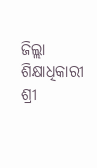ଜିଲ୍ଲା ଶିକ୍ଷାଧିକାରୀ ଶ୍ରୀ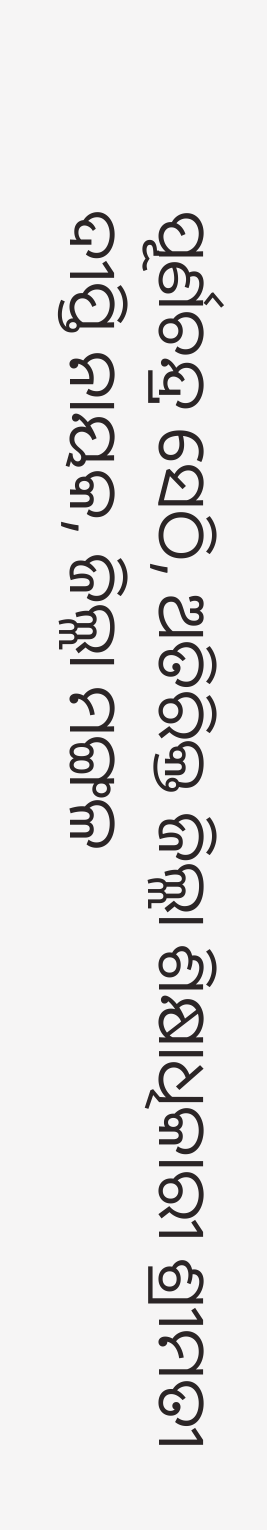ପୂର୍ଣଚନ୍ଦ୍ର ସେଠି, ଅତିରିକ୍ତ ଜିଲ୍ଲା ଶିକ୍ଷାଧିକାରୀ ଶ୍ରୀମତୀ ଦୀପ୍ତି ନାୟକ, ଜିଲ୍ଲା ମଙ୍ଗଳ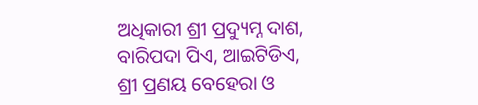ଅଧିକାରୀ ଶ୍ରୀ ପ୍ରଦ୍ୟୁମ୍ନ ଦାଶ, ବାରିପଦା ପିଏ, ଆଇଟିଡିଏ, ଶ୍ରୀ ପ୍ରଣୟ ବେହେରା ଓ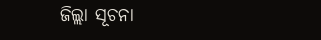ଜିଲ୍ଲା ସୂଚନା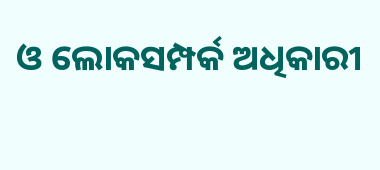ଓ ଲୋକସମ୍ପର୍କ ଅଧିକାରୀ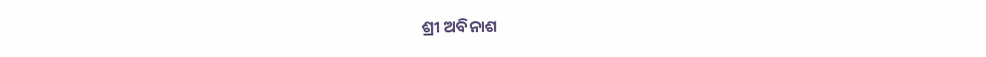ଶ୍ରୀ ଅବିନାଶ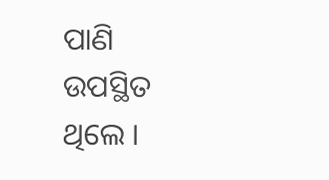ପାଣି ଉପସ୍ଥିତ ଥିଲେ ।